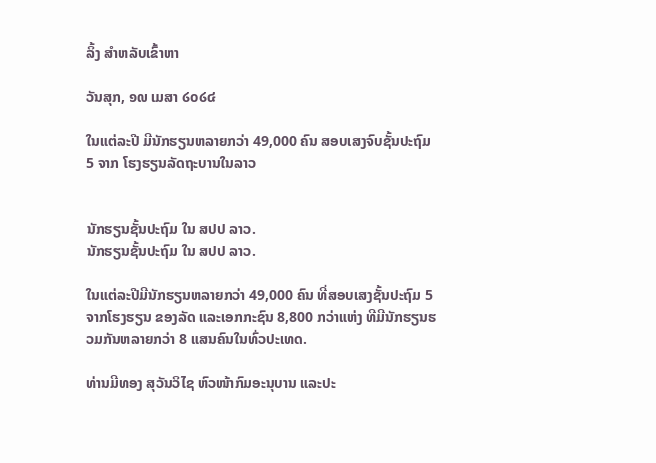ລິ້ງ ສຳຫລັບເຂົ້າຫາ

ວັນສຸກ, ໑໙ ເມສາ ໒໐໒໔

ໃນແຕ່ລະປີ ມີນັກຮຽນຫລາຍກວ່າ 49,000 ຄົນ ສອບເສງຈົບຊັ້ນປະຖົມ 5 ຈາກ ໂຮງຮຽນລັດຖະບານໃນລາວ


ນັກຮຽນຊັ້ນປະຖົມ ໃນ ສປປ ລາວ.
ນັກຮຽນຊັ້ນປະຖົມ ໃນ ສປປ ລາວ.

ໃນແຕ່ລະປີມີນັກຮຽນຫລາຍກວ່າ 49,000 ຄົນ ທີ່ສອບເສງຊັ້ນປະຖົມ 5 ຈາກໂຮງຮຽນ ຂອງລັດ ແລະເອກກະຊົນ 8,800 ກວ່າແຫ່ງ ທີມີນັກຮຽນຮວມກັນຫລາຍກວ່າ 8 ແສນຄົນໃນທົ່ວປະເທດ.

ທ່ານມີທອງ ສຸວັນວິໄຊ ຫົວໜ້າກົມອະນຸບານ ແລະປະ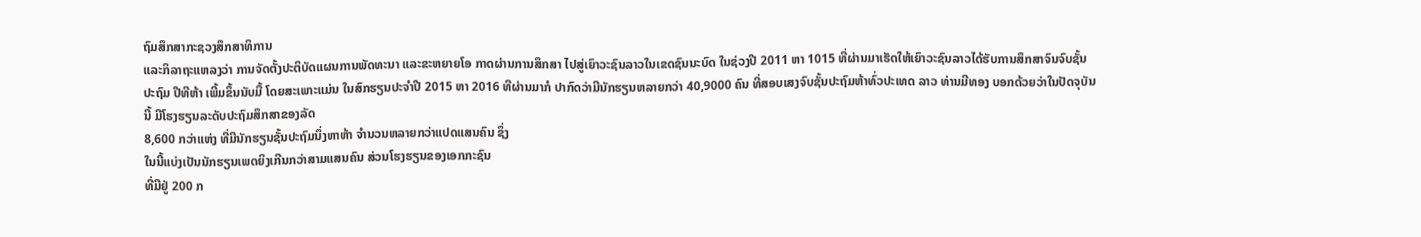ຖົມສຶກສາກະຊວງສຶກສາທິການ
ແລະກິລາຖະແຫລງວ່າ ການຈັດຕັ້ງປະຕິບັດແຜນການພັດທະນາ ແລະຂະຫຍາຍໂອ ກາດຜ່ານການສຶກສາ ໄປສູ່ເຍົາວະຊົນລາວໃນເຂດຊົນນະບົດ ໃນຊ່ວງປີ 2011 ຫາ 1015 ທີ່ຜ່ານມາເຮັດໃຫ້ເຍົາວະຊົນລາວໄດ້ຮັບການສຶກສາຈົນຈົບຊັ້ນປະຖົມ ປີທີຫ້າ ເພີ້ມຂຶ້ນນັບມື້ ໂດຍສະເພາະແມ່ນ ໃນສົກຮຽນປະຈຳປີ 2015 ຫາ 2016 ທີຜ່ານມາກໍ ປາກົດວ່າມີນັກຮຽນຫລາຍກວ່າ 40,9000 ຄົນ ທີ່ສອບເສງຈົບຊັ້ນປະຖົມຫ້າທົ່ວປະເທດ ລາວ ທ່ານມີທອງ ບອກດ້ວຍວ່າໃນປັດຈຸບັນນີ້ ມີໂຮງຮຽນລະດັບປະຖົມສຶກສາຂອງລັດ
8,600 ກວ່າແຫ່ງ ທີ່ມີນັກຮຽນຊັ້ນປະຖົມນຶ່ງຫາຫ້າ ຈຳນວນຫລາຍກວ່າແປດແສນຄົນ ຊຶ່ງ
ໃນນີ້ແບ່ງເປັນນັກຮຽນເພດຍິງເກີນກວ່າສາມແສນຄົນ ສ່ວນໂຮງຮຽນຂອງເອກກະຊົນ
ທີ່ມີຢູ່ 200 ກ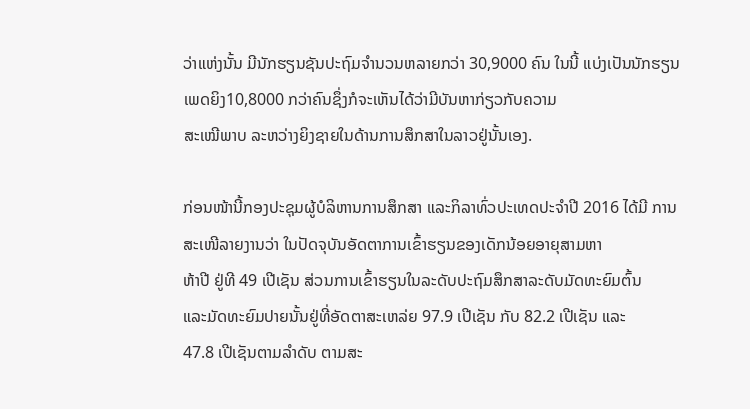ວ່າແຫ່ງນັ້ນ ມີນັກຮຽນຊັນປະຖົມຈຳນວນຫລາຍກວ່າ 30,9000 ຄົນ ໃນນີ້ ແບ່ງເປັນນັກຮຽນເພດຍິງ10,8000 ກວ່າຄົນຊຶ່ງກໍຈະເຫັນໄດ້ວ່າມີບັນຫາກ່ຽວກັບຄວາມ
ສະເໝີພາບ ລະຫວ່າງຍິງຊາຍໃນດ້ານການສຶກສາໃນລາວຢູ່ນັ້ນເອງ.

ກ່ອນໜ້ານີ້ກອງປະຊຸມຜູ້ບໍລິຫານການສຶກສາ ແລະກິລາທົ່ວປະເທດປະຈຳປີ 2016 ໄດ້ມີ ການສະເໜີລາຍງານວ່າ ໃນປັດຈຸບັນອັດຕາການເຂົ້າຮຽນຂອງເດັກນ້ອຍອາຍຸສາມຫາ
ຫ້າປີ ຢູ່ທີ 49 ເປີເຊັນ ສ່ວນການເຂົ້າຮຽນໃນລະດັບປະຖົມສຶກສາລະດັບມັດທະຍົມຕົ້ນ
ແລະມັດທະຍົມປາຍນັ້ນຢູ່ທີ່ອັດຕາສະເຫລ່ຍ 97.9 ເປີເຊັນ ກັບ 82.2 ເປີເຊັນ ແລະ
47.8 ເປີເຊັນຕາມລຳດັບ ຕາມສະ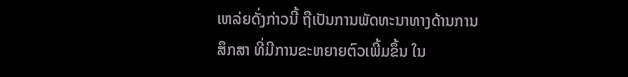ເຫລ່ຍດັ່ງກ່າວນີ້ ຖືເປັນການພັດທະນາທາງດ້ານການ
ສຶກສາ ທີ່ມີການຂະຫຍາຍຕົວເພີ້ມຂຶ້ນ ໃນ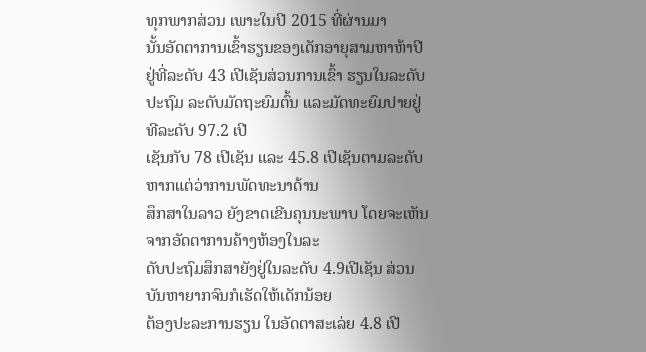ທຸກພາກສ່ວນ ເພາະໃນປີ 2015 ທີ່ຜ່ານມາ
ນັ້ນອັດຕາການເຂົ້າຮຽນຂອງເດັກອາຍຸສາມຫາຫ້າປີຢູ່ທີ່ລະດັບ 43 ເປີເຊັນສ່ວນການເຂົ້າ ຮຽນໃນລະດັບປະຖົມ ລະດັບມັດຖະຍົມຕົ້ນ ແລະມັດທະຍົມປາຍຢູ່ທີລະດັບ 97.2 ເປີ
ເຊັນກັບ 78 ເປີເຊັນ ແລະ 45.8 ເປີເຊັນຕາມລະດັບ ຫາກແຕ່ວ່າການພັດທະນາດ້ານ
ສຶກສາໃນລາວ ຍັງຂາດເຂີນຄຸນນະພາບ ໂດຍຈະເຫັນຈາກອັດຕາການຄ້າງຫ້ອງໃນລະ
ດັບປະຖົມສຶກສາຍັງຢູ່ໃນລະດັບ 4.9ເປີເຊັນ ສ່ວນບັນຫາຍາກຈົນກໍເຮັດໃຫ້ເດັກນ້ອຍ
ຕ້ອງປະລະການຮຽນ ໃນອັດຕາສະເລ່ຍ 4.8 ເປີ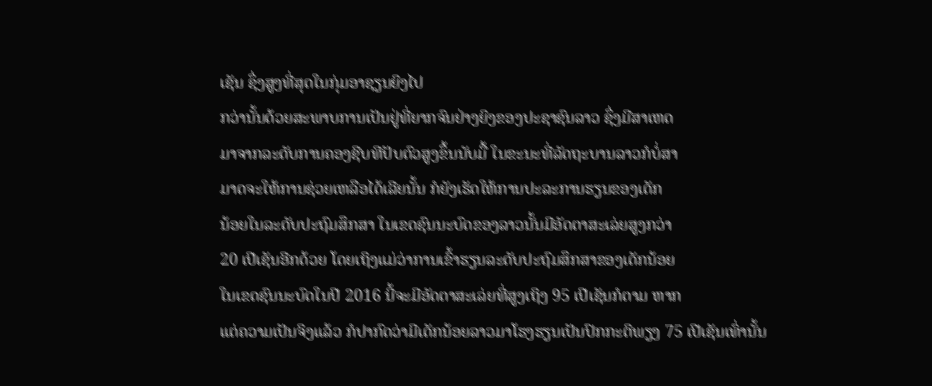ເຊັນ ຊຶ່ງສູງທີ່ສຸດໃນກຸ່ມອາຊຽນຍິງໄປ
ກວ່ານັ້ນດ້ວຍສະພາບການເປັນຢູ່ທີ່ຍາກຈົນຢ່າງຍິງຂອງປະຊາຊົນລາວ ຊຶ່ງມີສາເຫດ
ມາຈາກລະດັບການຄອງຊີບທີປັບຕົວສູງຂຶ້ນນັບມື້ ໃນຂະນະທີ່ລັດຖະບານລາວກໍບໍ່ສາ
ມາດຈະໃຫ້ການຊ່ວຍເຫລືອໄດ້ເລີຍນັ້ນ ກໍຍັງເຮັດໃຫ້ການປະລະການຮຽນຂອງເດັກ
ນ້ອຍໃນລະດັບປະຖົມສຶກສາ ໃນເຂດຊົນນະບົດຂອງລາວນັ້ນມີອັດຕາສະເລ່ຍສູງກວ່າ
20 ເປີເຊັນອີກດ້ວຍ ໂດຍເຖິງແມ່ວ່າການເຂົ້າຮຽນລະດັບປະຖົມສຶກສາຂອງເດັກນ້ອຍ
ໃນເຂດຊົນນະບົດໃນປີ 2016 ນີ້ຈະມີອັດຕາສະເລ່ຍທີ່ສູງເຖິງ 95 ເປີເຊັນກໍຕາມ ຫາກ
ແຕ່ຄວາມເປັນຈິງແລ້ວ ກໍປາກົດວ່າມີເດັກນ້ອຍລາວມາໂຮງຮຽນເປັນປົກກະຕິພຽງ 75 ເປີເຊັນເທົ່ານັ້ນ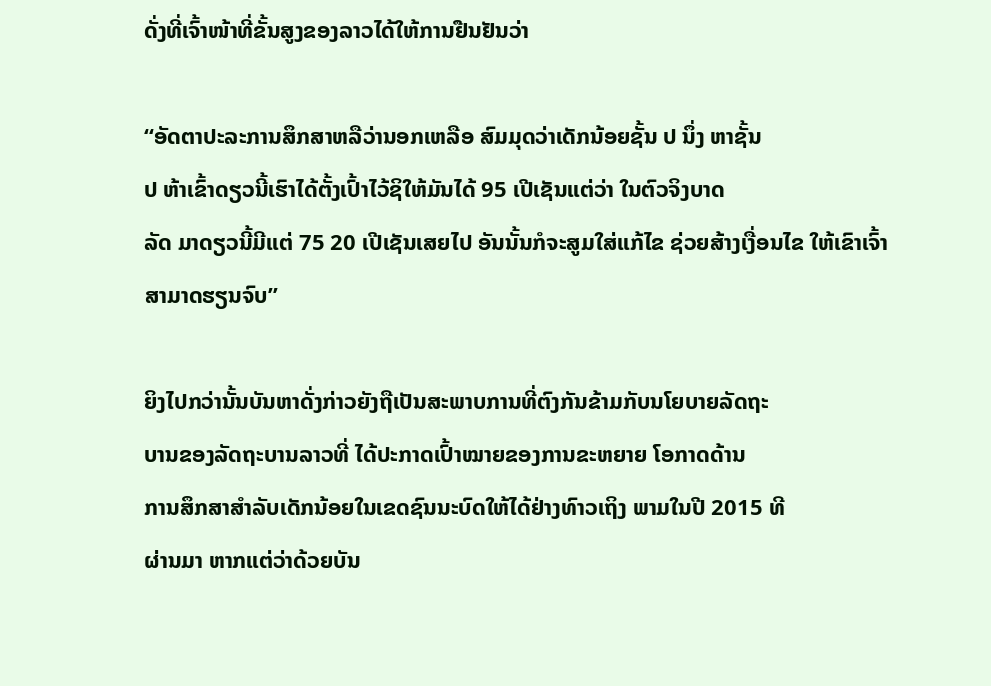ດັ່ງທີ່ເຈົ້າໜ້າທີ່ຂັ້ນສູງຂອງລາວໄດ້ໃຫ້ການຢືນຢັນວ່າ

“ອັດຕາປະລະການສຶກສາຫລືວ່ານອກເຫລືອ ສົມມຸດວ່າເດັກນ້ອຍຊັ້ນ ປ ນຶ່ງ ຫາຊັ້ນ
ປ ຫ້າເຂົ້າດຽວນີ້ເຮົາໄດ້ຕັ້ງເປົ້າໄວ້ຊິໃຫ້ມັນໄດ້ 95 ເປີເຊັນແຕ່ວ່າ ໃນຕົວຈິງບາດ
ລັດ ມາດຽວນີ້ມີແຕ່ 75 20 ເປີເຊັນເສຍໄປ ອັນນັ້ນກໍຈະສູມໃສ່ແກ້ໄຂ ຊ່ວຍສ້າງເງື່ອນໄຂ ໃຫ້ເຂົາເຈົ້າສາມາດຮຽນຈົບ”

ຍິງໄປກວ່ານັ້ນບັນຫາດັ່ງກ່າວຍັງຖືເປັນສະພາບການທີ່ຕົງກັນຂ້າມກັບນໂຍບາຍລັດຖະ
ບານຂອງລັດຖະບານລາວທີ່ ໄດ້ປະກາດເປົ້າໝາຍຂອງການຂະຫຍາຍ ໂອກາດດ້ານ
ການສຶກສາສຳລັບເດັກນ້ອຍໃນເຂດຊົນນະບົດໃຫ້ໄດ້ຢ່າງທົາວເຖິງ ພາມໃນປີ 2015 ທີ
ຜ່ານມາ ຫາກແຕ່ວ່າດ້ວຍບັນ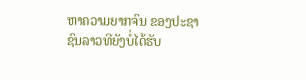ຫາຄວາມຍາກຈົນ ຂອງປະຊາຊົນລາວທີຍັງບໍ່ໄດ້ຮັບ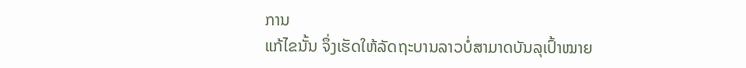ການ
ແກ້ໄຂນັ້ນ ຈຶ່ງເຮັດໃຫ້ລັດຖະບານລາວບໍ່ສາມາດບັນລຸເປົ້າໝາຍ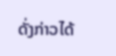ດັ່ງກ່າວໄດ້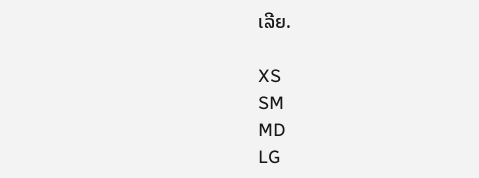ເລີຍ.

XS
SM
MD
LG